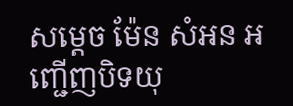សម្តេច ម៉ែន សំអន អញ្ជើញបិទយុ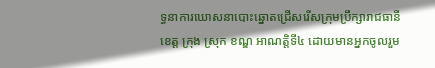ទ្ធនាការឃោសនាបោះឆ្នោតជ្រើសរើសក្រុមប្រឹក្សារាជធានី ខេត្ត ក្រុង ស្រុក ខណ្ឌ អាណត្តិទី៤ ដោយមានអ្នកចូលរួម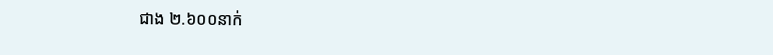ជាង ២.៦០០នាក់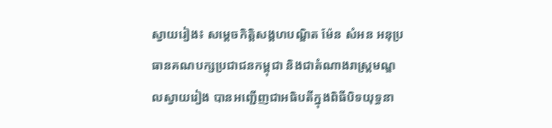ស្វាយរៀង៖ សម្តេចកិត្តិសង្គហបណ្ឌិត ម៉ែន សំអន អនុប្រធានគណបក្សប្រជាជនកម្ពុជា និងជាតំណាងរាស្រ្តមណ្ឌលស្វាយរៀង បានអញ្ជើញជាអធិបតីក្នុងពិធីបិទយុទ្ធនា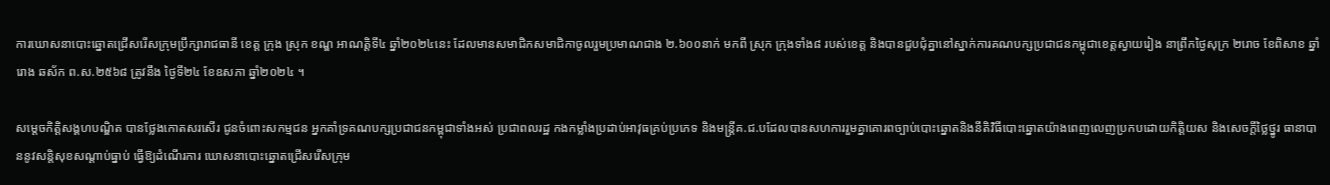ការឃោសនាបោះឆ្នោតជ្រើសរើសក្រុមប្រឹក្សារាជធានី ខេត្ត ក្រុង ស្រុក ខណ្ឌ អាណត្តិទី៤ ឆ្នាំ២០២៤នេះ ដែលមានសមាជិកសមាជិកាចូលរួមប្រមាណជាង ២.៦០០នាក់ មកពី ស្រុក ក្រុងទាំង៨ របស់ខេត្ត និងបានជួបជុំគ្នានៅស្នាក់ការគណបក្សប្រជាជនកម្ពុជាខេត្តស្វាយរៀង នាព្រឹកថ្ងៃសុក្រ ២រោច ខែពិសាខ ឆ្នាំរោង ឆស័ក ព.ស.២៥៦៨ ត្រូវនឹង ថ្ងៃទី២៤ ខែឧសភា ឆ្នាំ២០២៤ ។

សម្តេចកិត្តិសង្គហបណ្ឌិត បានថ្លែងកោតសរសើរ ជូនចំពោះសកម្មជន អ្នកគាំទ្រគណបក្សប្រជាជនកម្ពុជាទាំងអស់ ប្រជាពលរដ្ឋ កងកម្លាំងប្រដាប់អាវុធគ្រប់ប្រភេទ និងមន្ត្រីគ.ជ.បដែលបានសហការរួមគ្នាគោរពច្បាប់បោះឆ្នោតនិងនីតិវិធីបោះឆ្នោតយ៉ាងពេញលេញប្រកបដោយកិត្តិយស និងសេចក្តីថ្លៃថ្នូរ ធានាបាននូវសន្តិសុខសណ្តាប់ធ្នាប់ ធ្វើឱ្យដំណើរការ ឃោសនាបោះឆ្នោតជ្រើសរើសក្រុម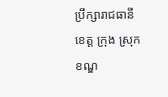ប្រឹក្សារាជធានី ខេត្ត ក្រុង ស្រុក ខណ្ឌ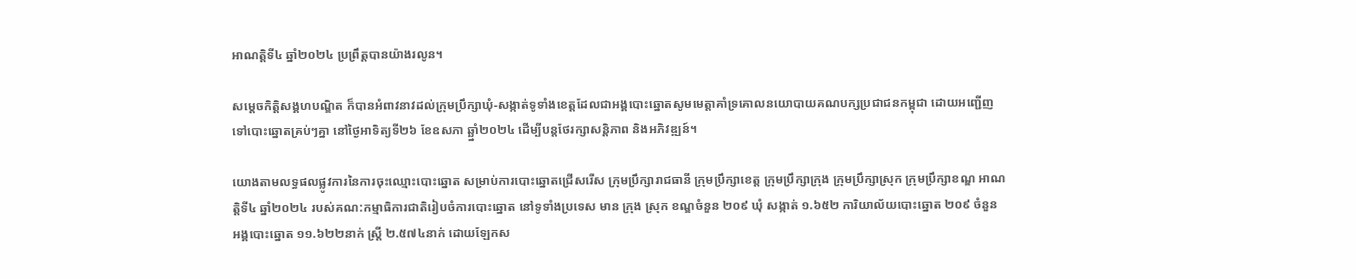អាណត្តិទី៤ ឆ្នាំ២០២៤ ប្រព្រឹត្តបានយ៉ាងរលូន។

សម្តេចកិត្តិសង្គហបណ្ឌិត ក៏បានអំពាវនាវដល់ក្រុមប្រឹក្សាឃុំ-សង្កាត់ទូទាំងខេត្តដែលជាអង្គបោះឆ្នោតសូមមេត្តាគាំទ្រគោលនយោបាយគណបក្សប្រជាជនកម្ពុជា ដោយអញ្ជើញទៅបោះឆ្នោតគ្រប់ៗគ្នា នៅថ្ងៃអាទិត្យទី២៦ ខែឧសភា ឆ្ឆ្នាំ២០២៤ ដើម្បីបន្តថែរក្សាសន្តិភាព និងអភិវឌ្ឍន៍។

យោងតាមលទ្ធផលផ្លូវការនៃការចុះឈ្មោះបោះឆ្នោត សម្រាប់ការបោះឆ្នោតជ្រើសរើស ក្រុមប្រឹក្សារាជធានី ក្រុមប្រឹក្សាខេត្ត ក្រុមប្រឹក្សាក្រុង ក្រុមប្រឹក្សាស្រុក ក្រុមប្រឹក្សាខណ្ឌ អាណត្តិទី៤ ឆ្នាំ២០២៤ របស់គណ:កម្មាធិការជាតិរៀបចំការបោះឆ្នោត នៅទូទាំងប្រទេស មាន ក្រុង ស្រុក ខណ្ឌចំនួន ២០៩ ឃុំ សង្កាត់ ១.៦៥២ ការិយាល័យបោះឆ្នោត ២០៩ ចំនួន អង្គបោះឆ្នោត ១១.៦២២នាក់ ស្ត្រី ២.៥៧៤នាក់ ដោយឡែកស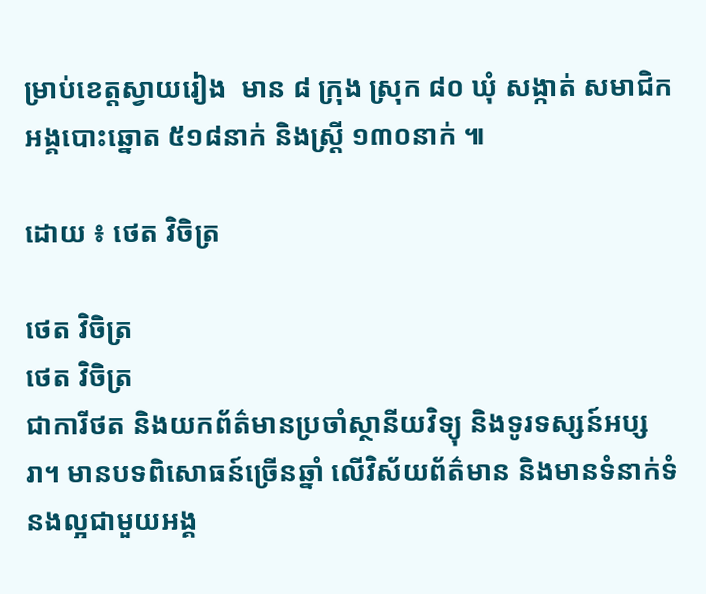ម្រាប់ខេត្តស្វាយរៀង  មាន ៨ ក្រុង ស្រុក ៨០ ឃុំ សង្កាត់ សមាជិកអង្គបោះឆ្នោត ៥១៨នាក់ និងស្ត្រី ១៣០នាក់ ៕

ដោយ ៖ ថេត វិចិត្រ

ថេត វិចិត្រ
ថេត វិចិត្រ
ជាការីថត និងយកព័ត៌មានប្រចាំស្ថានីយវិទ្យុ និងទូរទស្សន៍អប្សរា។ មានបទពិសោធន៍ច្រើនឆ្នាំ លើវិស័យព័ត៌មាន និងមានទំនាក់ទំនងល្អជាមួយអង្គ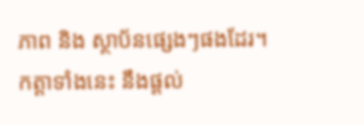ភាព និង ស្ថាប័នផ្សេងៗផងដែរ។ កត្តាទាំងនេះ នឹងផ្ដល់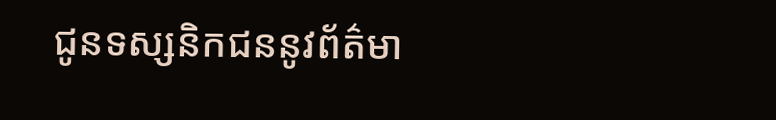ជូនទស្សនិកជននូវព័ត៌មា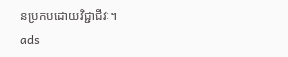នប្រកបដោយវិជ្ជាជីវៈ។
ads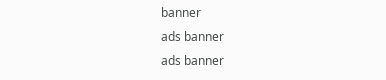banner
ads banner
ads banner